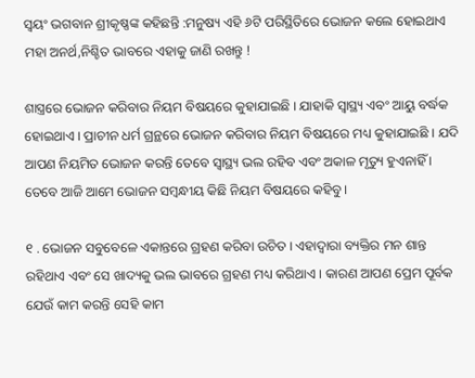ସ୍ବୟଂ ଭଗବାନ ଶ୍ରୀକୃଷ୍ଣଙ୍କ କହିଛନ୍ତି :ମନୁଷ୍ୟ ଏହି ୬ଟି ପରିସ୍ଥିତିରେ ଭୋଜନ କଲେ ହୋଇଥାଏ ମହା ଅନର୍ଥ,ନିଶ୍ଚିତ ଭାବରେ ଏହାକୁ ଜାଣି ରଖନ୍ତୁ !

ଶାସ୍ତ୍ରରେ ଭୋଜନ କରିବାର ନିୟମ ବିଷୟରେ କୁହାଯାଇଛି । ଯାହାକି ସ୍ୱାସ୍ଥ୍ୟ ଏବଂ ଆୟୁ ବର୍ଦ୍ଧକ ହୋଇଥାଏ । ପ୍ରାଚୀନ ଧର୍ମ ଗ୍ରନ୍ଥରେ ଭୋଜନ କରିବାର ନିୟମ ବିଷୟରେ ମଧ୍ୟ କୁହାଯାଇଛି । ଯଦି ଆପଣ ନିୟମିତ ଭୋଜନ କରନ୍ତି ତେବେ ସ୍ୱାସ୍ଥ୍ୟ ଭଲ ରହିବ ଏବଂ ଅକାଳ ମୃତ୍ୟୁ ହୁଏନାହିଁ । ତେବେ ଆଜି ଆମେ ଭୋଜନ ସମ୍ବନ୍ଧୀୟ କିଛି ନିୟମ ବିଷୟରେ କହିବୁ ।

୧ . ଭୋଜନ ସବୁବେଳେ ଏକାନ୍ତରେ ଗ୍ରହଣ କରିବା ଉଚିତ । ଏହାଦ୍ବାରା ବ୍ୟକ୍ତିର ମନ ଶାନ୍ତ ରହିଥାଏ ଏବଂ ସେ ଖାଦ୍ୟକୁ ଭଲ ଭାବରେ ଗ୍ରହଣ ମଧ୍ୟ କରିଥାଏ । କାରଣ ଆପଣ ପ୍ରେମ ପୂର୍ବକ ଯେଉଁ କାମ କରନ୍ତି ସେହି କାମ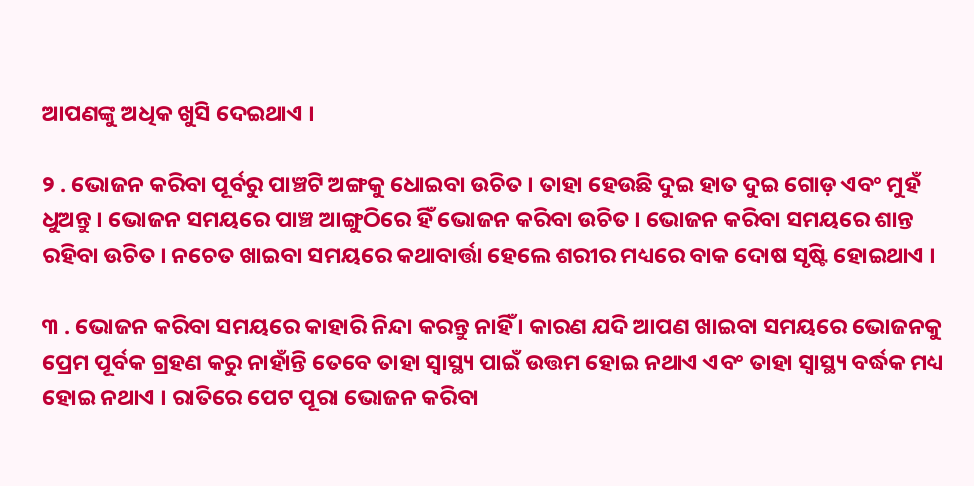ଆପଣଙ୍କୁ ଅଧିକ ଖୁସି ଦେଇଥାଏ ।

୨ . ଭୋଜନ କରିବା ପୂର୍ବରୁ ପାଞ୍ଚଟି ଅଙ୍ଗକୁ ଧୋଇବା ଉଚିତ । ତାହା ହେଉଛି ଦୁଇ ହାତ ଦୁଇ ଗୋଡ଼ ଏବଂ ମୁହଁ ଧୁଅନ୍ତୁ । ଭୋଜନ ସମୟରେ ପାଞ୍ଚ ଆଙ୍ଗୁଠିରେ ହିଁ ଭୋଜନ କରିବା ଉଚିତ । ଭୋଜନ କରିବା ସମୟରେ ଶାନ୍ତ ରହିବା ଉଚିତ । ନଚେତ ଖାଇବା ସମୟରେ କଥାବାର୍ତ୍ତା ହେଲେ ଶରୀର ମଧ୍ୟରେ ବାକ ଦୋଷ ସୃଷ୍ଟି ହୋଇଥାଏ ।

୩ . ଭୋଜନ କରିବା ସମୟରେ କାହାରି ନିନ୍ଦା କରନ୍ତୁ ନାହିଁ । କାରଣ ଯଦି ଆପଣ ଖାଇବା ସମୟରେ ଭୋଜନକୁ ପ୍ରେମ ପୂର୍ବକ ଗ୍ରହଣ କରୁ ନାହାଁନ୍ତି ତେବେ ତାହା ସ୍ୱାସ୍ଥ୍ୟ ପାଇଁ ଉତ୍ତମ ହୋଇ ନଥାଏ ଏବଂ ତାହା ସ୍ୱାସ୍ଥ୍ୟ ବର୍ଦ୍ଧକ ମଧ୍ୟ ହୋଇ ନଥାଏ । ରାତିରେ ପେଟ ପୂରା ଭୋଜନ କରିବା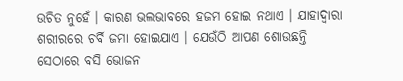ଉଚିତ ନୁହେଁ । କାରଣ ଭଲଭାବରେ ହଜମ ହୋଇ ନଥାଏ । ଯାହାଦ୍ୱାରା ଶରୀରରେ ଚର୍ବି ଜମା ହୋଇଯାଏ । ଯେଉଁଠି ଆପଣ ଶୋଉଛନ୍ତି ସେଠାରେ ବସି ଭୋଜନ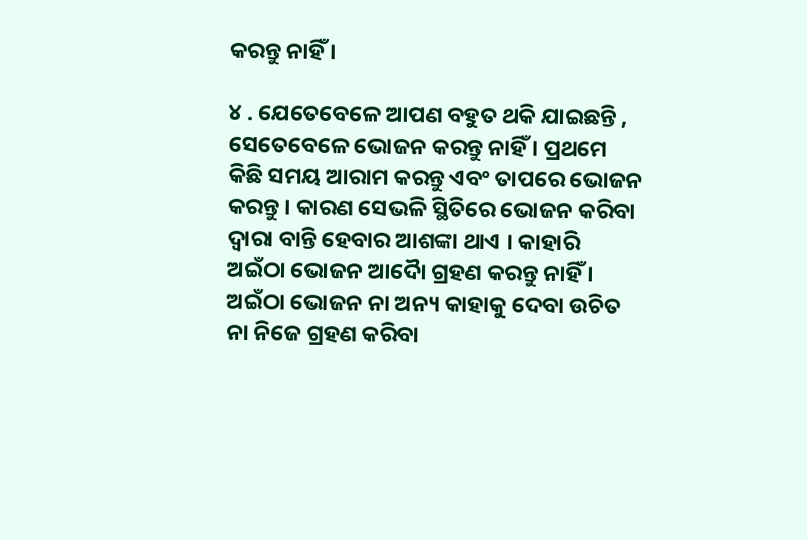କରନ୍ତୁ ନାହିଁ ।

୪ . ଯେତେବେଳେ ଆପଣ ବହୁତ ଥକି ଯାଇଛନ୍ତି , ସେତେବେଳେ ଭୋଜନ କରନ୍ତୁ ନାହିଁ । ପ୍ରଥମେ କିଛି ସମୟ ଆରାମ କରନ୍ତୁ ଏବଂ ତାପରେ ଭୋଜନ କରନ୍ତୁ । କାରଣ ସେଭଳି ସ୍ଥିତିରେ ଭୋଜନ କରିବା ଦ୍ୱାରା ବାନ୍ତି ହେବାର ଆଶଙ୍କା ଥାଏ । କାହାରି ଅଇଁଠା ଭୋଜନ ଆଦୋୖ ଗ୍ରହଣ କରନ୍ତୁ ନାହିଁ । ଅଇଁଠା ଭୋଜନ ନା ଅନ୍ୟ କାହାକୁ ଦେବା ଉଚିତ ନା ନିଜେ ଗ୍ରହଣ କରିବା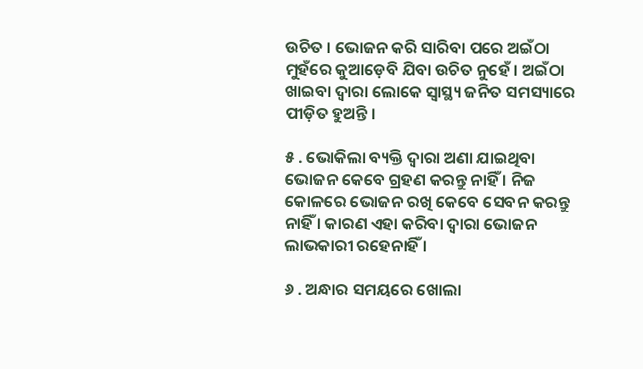ଉଚିତ । ଭୋଜନ କରି ସାରିବା ପରେ ଅଇଁଠା ମୁହଁରେ କୁଆଡ଼େବି ଯିବା ଉଚିତ ନୁହେଁ । ଅଇଁଠା ଖାଇବା ଦ୍ୱାରା ଲୋକେ ସ୍ୱାସ୍ଥ୍ୟ ଜନିତ ସମସ୍ୟାରେ ପୀଡ଼ିତ ହୁଅନ୍ତି ।

୫ . ଭୋକିଲା ବ୍ୟକ୍ତି ଦ୍ୱାରା ଅଣା ଯାଇଥିବା ଭୋଜନ କେବେ ଗ୍ରହଣ କରନ୍ତୁ ନାହିଁ । ନିଜ କୋଳରେ ଭୋଜନ ରଖି କେବେ ସେବନ କରନ୍ତୁ ନାହିଁ । କାରଣ ଏହା କରିବା ଦ୍ୱାରା ଭୋଜନ ଲାଭକାରୀ ରହେନାହିଁ ।

୬ . ଅନ୍ଧାର ସମୟରେ ଖୋଲା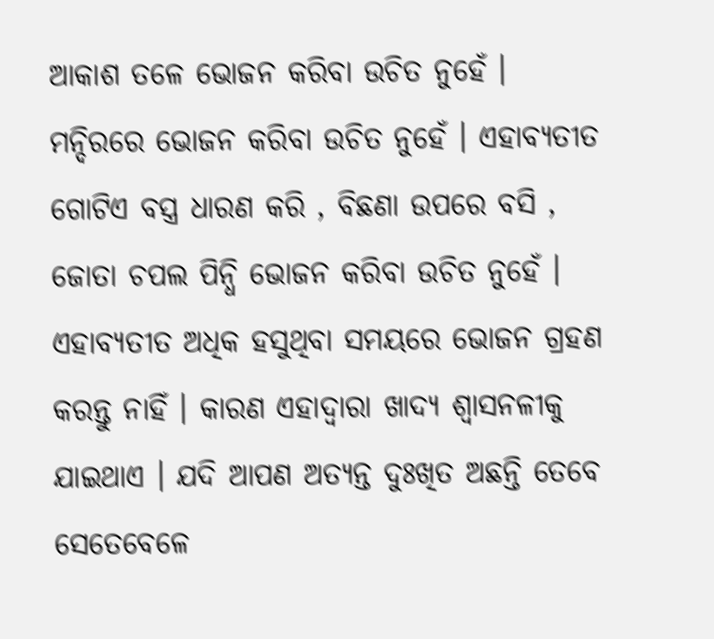ଆକାଶ ତଳେ ଭୋଜନ କରିବା ଉଚିତ ନୁହେଁ । ମନ୍ଦିରରେ ଭୋଜନ କରିବା ଉଚିତ ନୁହେଁ । ଏହାବ୍ୟତୀତ ଗୋଟିଏ ବସ୍ତ୍ର ଧାରଣ କରି , ବିଛଣା ଉପରେ ବସି , ଜୋତା ଚପଲ ପିନ୍ଧି ଭୋଜନ କରିବା ଉଚିତ ନୁହେଁ । ଏହାବ୍ୟତୀତ ଅଧିକ ହସୁଥିବା ସମୟରେ ଭୋଜନ ଗ୍ରହଣ କରନ୍ତୁ ନାହିଁ । କାରଣ ଏହାଦ୍ବାରା ଖାଦ୍ୟ ଶ୍ଵାସନଳୀକୁ ଯାଇଥାଏ । ଯଦି ଆପଣ ଅତ୍ୟନ୍ତ ଦୁଃଖିତ ଅଛନ୍ତି ତେବେ ସେତେବେଳେ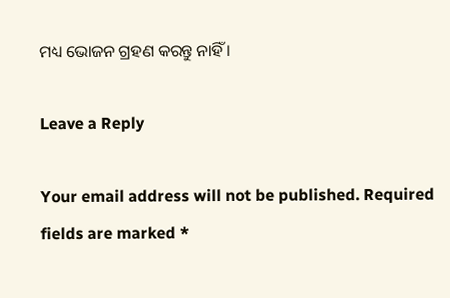ମଧ୍ୟ ଭୋଜନ ଗ୍ରହଣ କରନ୍ତୁ ନାହିଁ ।

Leave a Reply

Your email address will not be published. Required fields are marked *